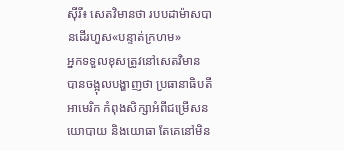ស៊ីរី៖ សេតវិមានថា របបដាម៉ាសបានដើរហួស«បន្ទាត់ក្រហម»
អ្នកទទួលខុសត្រូវនៅសេតវិមាន បានចង្អុលបង្ហាញថា ប្រធានាធិបតីអាមេរិក កំពុងសិក្សាអំពីជម្រើសនយោបាយ និងយោធា តែគេនៅមិន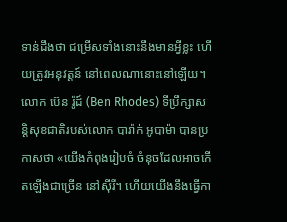ទាន់ដឹងថា ជម្រើសទាំងនោះនឹងមានអ្វីខ្លះ ហើយត្រូវអនុវត្តន៍ នៅពេលណានោះនៅឡើយ។
លោក ប៊េន រ៉ូដ៍ (Ben Rhodes) ទីប្រឹក្សាសន្តិសុខជាតិរបស់លោក បារ៉ាក់ អូបាម៉ា បានប្រកាសថា «យើងកំពុងរៀបចំ ចំនុចដែលអាចកើតឡើងជាច្រើន នៅស៊ីរី។ ហើយយើងនឹងធ្វើកា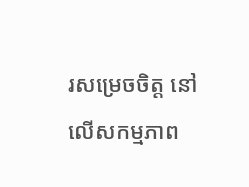រសម្រេចចិត្ត នៅលើសកម្មភាព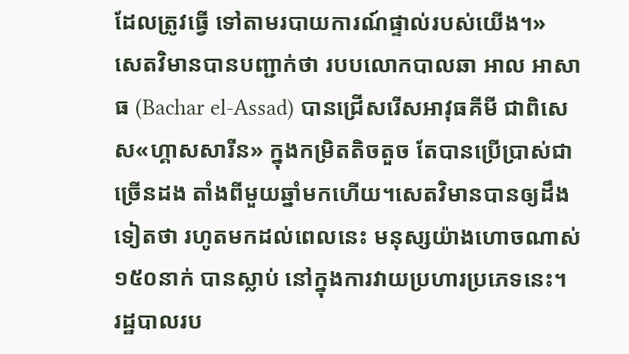ដែលត្រូវធ្វើ ទៅតាមរបាយការណ៍ផ្ទាល់របស់យើង។»
សេតវិមានបានបញ្ជាក់ថា របបលោកបាលឆា អាល អាសាធ (Bachar el-Assad) បានជ្រើសរើសអាវុធគីមី ជាពិសេស«ហ្គាសសារីន» ក្នុងកម្រិតតិចតួច តែបានប្រើប្រាស់ជាច្រើនដង តាំងពីមួយឆ្នាំមកហើយ។សេតវិមានបានឲ្យដឹងទៀតថា រហូតមកដល់ពេលនេះ មនុស្សយ៉ាងហោចណាស់ ១៥០នាក់ បានស្លាប់ នៅក្នុងការវាយប្រហារប្រភេទនេះ។
រដ្ឋបាលរប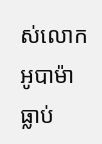ស់លោក អូបាម៉ា ធ្លាប់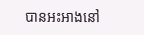បានអះអាងនៅ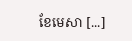ខែមេសា [...]